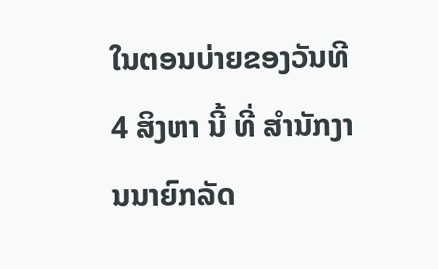ໃນຕອນບ່າຍຂອງວັນທີ 4 ສິງຫາ ນີ້ ທີ່ ສໍານັກງານນາຍົກລັດ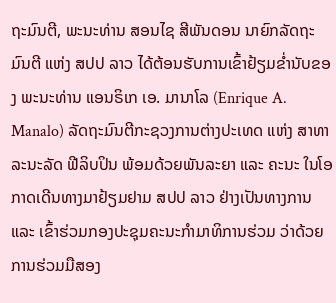ຖະມົນຕີ, ພະນະທ່ານ ສອນໄຊ ສີພັນດອນ ນາຍົກລັດຖະມົນຕີ ແຫ່ງ ສປປ ລາວ ໄດ້ຕ້ອນຮັບການເຂົ້າຢ້ຽມຂໍ່ານັບຂອງ ພະນະທ່ານ ແອນຣິເກ ເອ. ມານາໂລ (Enrique A. Manalo) ລັດຖະມົນຕີກະຊວງການຕ່າງປະເທດ ແຫ່ງ ສາທາລະນະລັດ ຟີລິບປິນ ພ້ອມດ້ວຍພັນລະຍາ ແລະ ຄະນະ ໃນໂອກາດເດີນທາງມາຢ້ຽມຢາມ ສປປ ລາວ ຢ່າງເປັນທາງການ ແລະ ເຂົ້າຮ່ວມກອງປະຊຸມຄະນະກຳມາທິການຮ່ວມ ວ່າດ້ວຍ ການຮ່ວມມືສອງ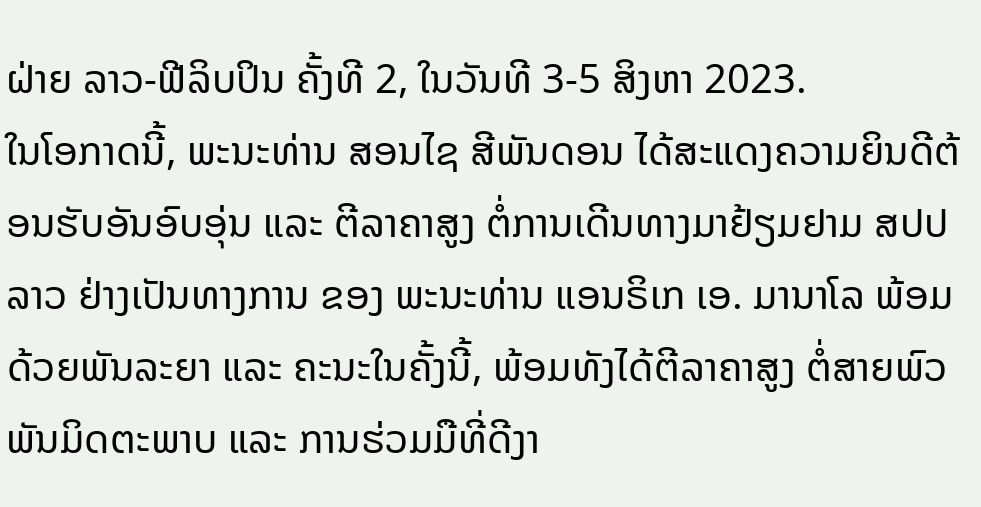ຝ່າຍ ລາວ-ຟີລິບປິນ ຄັ້ງທີ 2, ໃນວັນທີ 3-5 ສິງຫາ 2023.
ໃນໂອກາດນີ້, ພະນະທ່ານ ສອນໄຊ ສີພັນດອນ ໄດ້ສະແດງຄວາມຍິນດີຕ້ອນຮັບອັນອົບອຸ່ນ ແລະ ຕີລາຄາສູງ ຕໍ່ການເດີນທາງມາຢ້ຽມຢາມ ສປປ ລາວ ຢ່າງເປັນທາງການ ຂອງ ພະນະທ່ານ ແອນຣິເກ ເອ. ມານາໂລ ພ້ອມດ້ວຍພັນລະຍາ ແລະ ຄະນະໃນຄັ້ງນີ້, ພ້ອມທັງໄດ້ຕີລາຄາສູງ ຕໍ່ສາຍພົວພັນມິດຕະພາບ ແລະ ການຮ່ວມມືທີ່ດີງາ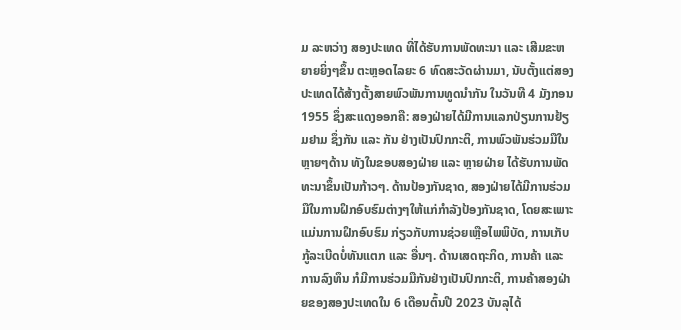ມ ລະຫວ່າງ ສອງປະເທດ ທີ່ໄດ້ຮັບການພັດທະນາ ແລະ ເສີມຂະຫຍາຍຍິ່ງໆຂຶ້ນ ຕະຫຼອດໄລຍະ 6 ທົດສະວັດຜ່ານມາ, ນັບຕັ້ງແຕ່ສອງປະເທດໄດ້ສ້າງຕັ້ງສາຍພົວພັນການທູດນໍາກັນ ໃນວັນທີ 4 ມັງກອນ 1955 ຊຶ່ງສະແດງອອກຄື: ສອງຝ່າຍໄດ້ມີການແລກປ່ຽນການຢ້ຽມຢາມ ຊຶ່ງກັນ ແລະ ກັນ ຢ່າງເປັນປົກກະຕິ, ການພົວພັນຮ່ວມມືໃນຫຼາຍໆດ້ານ ທັງໃນຂອບສອງຝ່າຍ ແລະ ຫຼາຍຝ່າຍ ໄດ້ຮັບການພັດທະນາຂຶ້ນເປັນກ້າວໆ. ດ້ານປ້ອງກັນຊາດ, ສອງຝ່າຍໄດ້ມີການຮ່ວມມືໃນການຝຶກອົບຮົມຕ່າງໆໃຫ້ແກ່ກໍາລັງປ້ອງກັນຊາດ, ໂດຍສະເພາະແມ່ນການຝຶກອົບຮົມ ກ່ຽວກັບການຊ່ວຍເຫຼືອໄພພິບັດ, ການເກັບກູ້ລະເບີດບໍ່ທັນແຕກ ແລະ ອື່ນໆ. ດ້ານເສດຖະກິດ, ການຄ້າ ແລະ ການລົງທຶນ ກໍມີການຮ່ວມມືກັນຢ່າງເປັນປົກກະຕິ, ການຄ້າສອງຝ່າຍຂອງສອງປະເທດໃນ 6 ເດືອນຕົ້ນປີ 2023 ບັນລຸໄດ້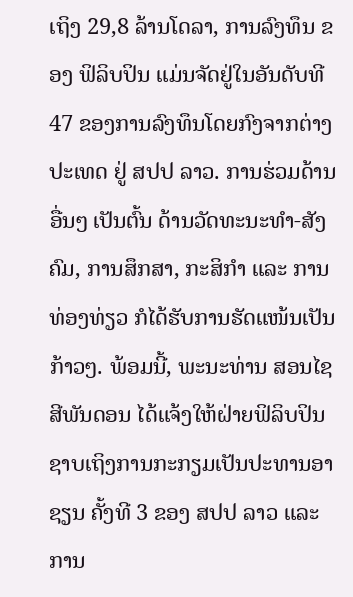ເຖິງ 29,8 ລ້ານໂດລາ, ການລົງທຶນ ຂອງ ຟິລິບປິນ ແມ່ນຈັດຢູ່ໃນອັນດັບທີ 47 ຂອງການລົງທຶນໂດຍກົງຈາກຕ່າງປະເທດ ຢູ່ ສປປ ລາວ. ການຮ່ວມດ້ານອື່ນໆ ເປັນຕົ້ນ ດ້ານວັດທະນະທໍາ-ສັງຄົມ, ການສຶກສາ, ກະສິກໍາ ແລະ ການທ່ອງທ່ຽວ ກໍໄດ້ຮັບການຮັດແໜ້ນເປັນກ້າວໆ. ພ້ອມນີ້, ພະນະທ່ານ ສອນໄຊ ສີພັນດອນ ໄດ້ແຈ້ງໃຫ້ຝ່າຍຟິລິບປິນ ຊາບເຖິງການກະກຽມເປັນປະທານອາຊຽນ ຄັ້ງທີ 3 ຂອງ ສປປ ລາວ ແລະ ການ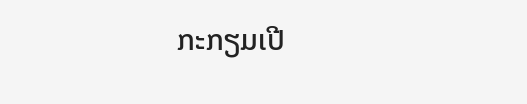ກະກຽມເປີ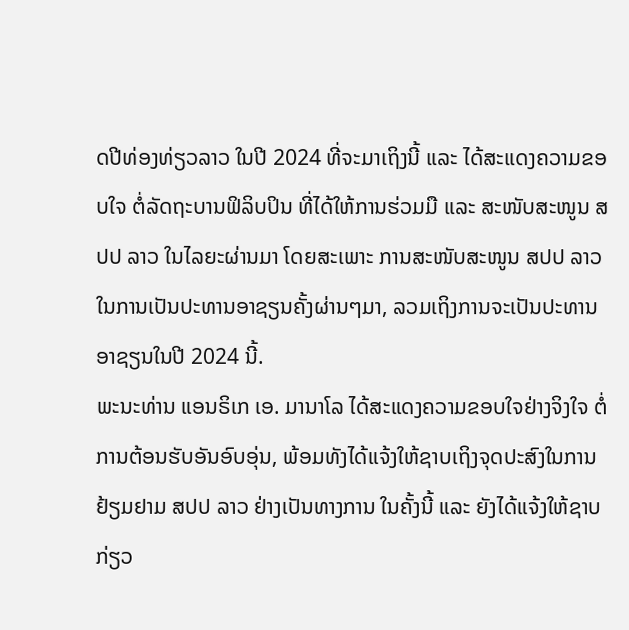ດປີທ່ອງທ່ຽວລາວ ໃນປີ 2024 ທີ່ຈະມາເຖິງນີ້ ແລະ ໄດ້ສະແດງຄວາມຂອບໃຈ ຕໍ່ລັດຖະບານຟິລິບປິນ ທີ່ໄດ້ໃຫ້ການຮ່ວມມື ແລະ ສະໜັບສະໜູນ ສປປ ລາວ ໃນໄລຍະຜ່ານມາ ໂດຍສະເພາະ ການສະໜັບສະໜູນ ສປປ ລາວ ໃນການເປັນປະທານອາຊຽນຄັ້ງຜ່ານໆມາ, ລວມເຖິງການຈະເປັນປະທານອາຊຽນໃນປີ 2024 ນີ້.
ພະນະທ່ານ ແອນຣິເກ ເອ. ມານາໂລ ໄດ້ສະແດງຄວາມຂອບໃຈຢ່າງຈິງໃຈ ຕໍ່ການຕ້ອນຮັບອັນອົບອຸ່ນ, ພ້ອມທັງໄດ້ແຈ້ງໃຫ້ຊາບເຖິງຈຸດປະສົງໃນການຢ້ຽມຢາມ ສປປ ລາວ ຢ່າງເປັນທາງການ ໃນຄັ້ງນີ້ ແລະ ຍັງໄດ້ແຈ້ງໃຫ້ຊາບ ກ່ຽວ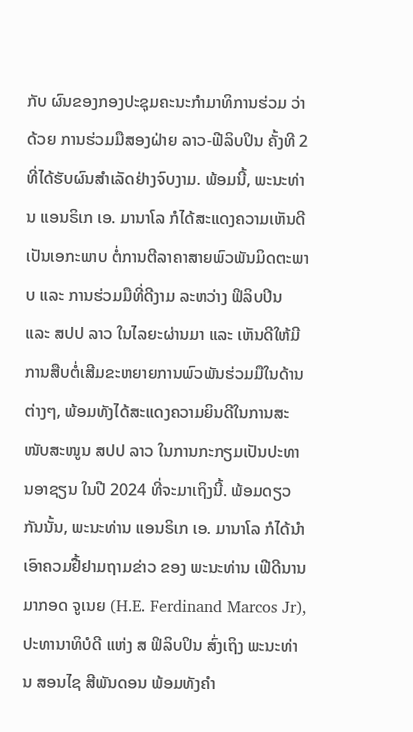ກັບ ຜົນຂອງກອງປະຊຸມຄະນະກຳມາທິການຮ່ວມ ວ່າດ້ວຍ ການຮ່ວມມືສອງຝ່າຍ ລາວ-ຟີລິບປິນ ຄັ້ງທີ 2 ທີ່ໄດ້ຮັບຜົນສໍາເລັດຢ່າງຈົບງາມ. ພ້ອມນີ້, ພະນະທ່ານ ແອນຣິເກ ເອ. ມານາໂລ ກໍໄດ້ສະແດງຄວາມເຫັນດີເປັນເອກະພາບ ຕໍ່ການຕີລາຄາສາຍພົວພັນມິດຕະພາບ ແລະ ການຮ່ວມມືທີ່ດີງາມ ລະຫວ່າງ ຟິລິບປິນ ແລະ ສປປ ລາວ ໃນໄລຍະຜ່ານມາ ແລະ ເຫັນດີໃຫ້ມີການສືບຕໍ່ເສີມຂະຫຍາຍການພົວພັນຮ່ວມມືໃນດ້ານຕ່າງໆ, ພ້ອມທັງໄດ້ສະແດງຄວາມຍິນດີໃນການສະໜັບສະໜູນ ສປປ ລາວ ໃນການກະກຽມເປັນປະທານອາຊຽນ ໃນປີ 2024 ທີ່ຈະມາເຖິງນີ້. ພ້ອມດຽວກັນນັ້ນ, ພະນະທ່ານ ແອນຣິເກ ເອ. ມານາໂລ ກໍໄດ້ນໍາເອົາຄວມຢື້ຢາມຖາມຂ່າວ ຂອງ ພະນະທ່ານ ເຟີດີນານ ມາກອດ ຈູເນຍ (H.E. Ferdinand Marcos Jr), ປະທານາທິບໍດີ ແຫ່ງ ສ ຟິລິບປິນ ສົ່ງເຖິງ ພະນະທ່ານ ສອນໄຊ ສີພັນດອນ ພ້ອມທັງຄໍາ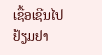ເຊື້ອເຊີນໄປຢ້ຽມຢາ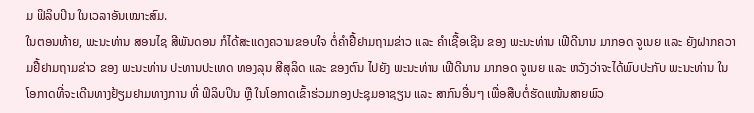ມ ຟິລິບປິນ ໃນເວລາອັນເໝາະສົມ.
ໃນຕອນທ້າຍ, ພະນະທ່ານ ສອນໄຊ ສີພັນດອນ ກໍໄດ້ສະແດງຄວາມຂອບໃຈ ຕໍ່ຄໍາຢື້ຢາມຖາມຂ່າວ ແລະ ຄໍາເຊື້ອເຊີນ ຂອງ ພະນະທ່ານ ເຟີດີນານ ມາກອດ ຈູເນຍ ແລະ ຍັງຝາກຄວາມຢື້ຢາມຖາມຂ່າວ ຂອງ ພະນະທ່ານ ປະທານປະເທດ ທອງລຸນ ສີສຸລິດ ແລະ ຂອງຕົນ ໄປຍັງ ພະນະທ່ານ ເຟີດີນານ ມາກອດ ຈູເນຍ ແລະ ຫວັງວ່າຈະໄດ້ພົບປະກັບ ພະນະທ່ານ ໃນໂອກາດທີ່ຈະເດີນທາງຢ້ຽມຢາມທາງການ ທີ່ ຟິລິບປິນ ຫຼື ໃນໂອກາດເຂົ້າຮ່ວມກອງປະຊຸມອາຊຽນ ແລະ ສາກົນອື່ນໆ ເພື່ອສືບຕໍ່ຮັດແໜ້ນສາຍພົວ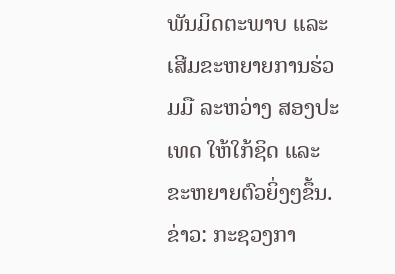ພັນມິດຕະພາບ ແລະ ເສີມຂະຫຍາຍການຮ່ວມມື ລະຫວ່າງ ສອງປະເທດ ໃຫ້ໃກ້ຊິດ ແລະ ຂະຫຍາຍຕົວຍິ່ງໆຂຶ້ນ.
ຂ່າວ: ກະຊວງກາ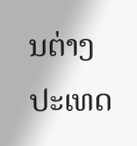ນຕ່າງປະເທດ